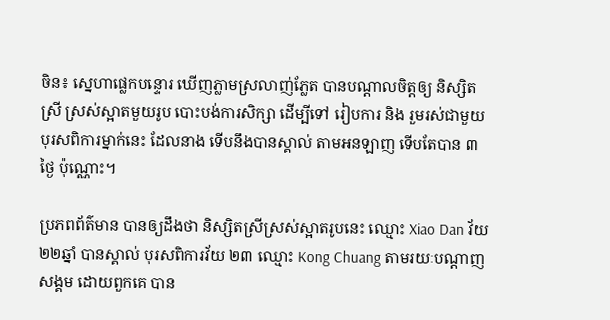ចិន៖ ស្នេហាផ្លេកបន្ទោរ ឃើញភ្លាមស្រលាញ់ភ្លែត បានបណ្តាលចិត្តឲ្យ និស្សិតស្រី ស្រស់ស្អាតមួយរូប បោះបង់ការសិក្សា ដើម្បីទៅ រៀបការ និង រួមរស់ជាមួយ បុរសពិការម្នាក់នេះ ដែលនាង ទើបនឹងបានស្គាល់ តាមអនឡាញ ទើបតែបាន ៣ថ្ងៃ ប៉ុណ្ណោះ។

ប្រភពព័ត៌មាន បានឲ្យដឹងថា និស្សិតស្រីស្រស់ស្អាតរូបនេះ ឈ្មោះ Xiao Dan វ័យ ២២ឆ្នាំ បានស្គាល់ បុរសពិការវ័យ ២៣ ឈ្មោះ Kong Chuang តាមរយៈបណ្តាញសង្គម ដោយពួកគេ បាន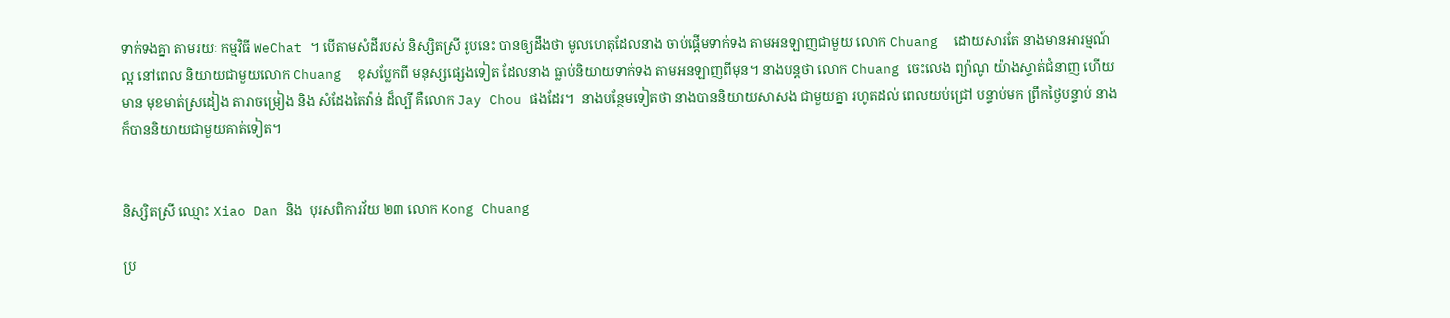ទាក់ទងគ្នា តាមរយៈ កម្មវិធី WeChat ។ បើតាមសំដីរបស់ និស្សិតស្រី រូបនេះ បានឲ្យដឹងថា មូលហេតុដែលនាង ចាប់ផ្តើមទាក់ទង តាមអនឡាញជាមួយ លោក Chuang  ដោយសារតែ នាងមានអារម្មណ៍ល្អ នៅពេល និយាយជាមួយលោក Chuang  ខុសប្លែកពី មនុស្សផ្សេងទៀត ដែលនាង ធ្លាប់និយាយទាក់ទង តាមអនឡាញពីមុន។ នាងបន្តថា លោក Chuang ចេះលេង ព្យ៉ាណូ យ៉ាងស្ទាត់ជំនាញ ហើយមាន មុខមាត់ស្រដៀង តារាចម្រៀង និង សំដែងតៃវ៉ាន់ ដ៏ល្បី គឺលោក Jay Chou ផងដែរ។  នាងបន្ថែមទៀតថា នាងបាននិយាយសាសង ជាមួយគ្នា រហូតដល់ ពេលយប់ជ្រៅ បន្ទាប់មក ព្រឹកថ្ងៃបន្ទាប់ នាង ក៏បាននិយាយជាមួយគាត់ទៀត។


និស្សិតស្រី ឈ្មោះ Xiao Dan និង  បុរសពិការវ័យ ២៣ លោក Kong Chuang

ប្រ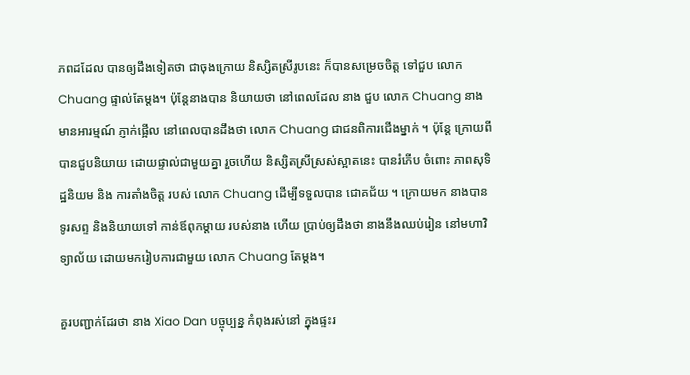ភពដដែល បានឲ្យដឹងទៀតថា ជាចុងក្រោយ និស្សិតស្រីរូបនេះ ក៏បានសម្រេចចិត្ត ទៅជួប លោក Chuang ផ្ទាល់តែម្តង។ ប៉ុន្តែនាងបាន និយាយថា នៅពេលដែល នាង ជួប លោក Chuang នាងមានអារម្មណ៍ ភ្ញាក់ផ្អើល នៅពេលបានដឹងថា លោក Chuang ជាជនពិការជើងម្នាក់ ។ ប៉ុន្តែ ក្រោយពី បានជួបនិយាយ ដោយផ្ទាល់ជាមួយគ្នា រួចហើយ និស្សិតស្រីស្រស់ស្អាតនេះ បានរំភើប ចំពោះ ភាពសុទិដ្ឋនិយម និង ការតាំងចិត្ត របស់ លោក Chuang ដើម្បីទទួលបាន ជោគជ័យ ។ ក្រោយមក នាងបានទូរសព្ទ និងនិយាយទៅ កាន់ឪពុកម្តាយ របស់នាង ហើយ ប្រាប់ឲ្យដឹងថា នាងនឹងឈប់រៀន នៅមហាវិទ្យាល័យ ដោយមករៀបការជាមួយ លោក Chuang តែម្តង។

គួរបញ្ជាក់ដែរថា នាង Xiao Dan បច្ចុប្បន្ន កំពុងរស់នៅ ក្នុងផ្ទះរ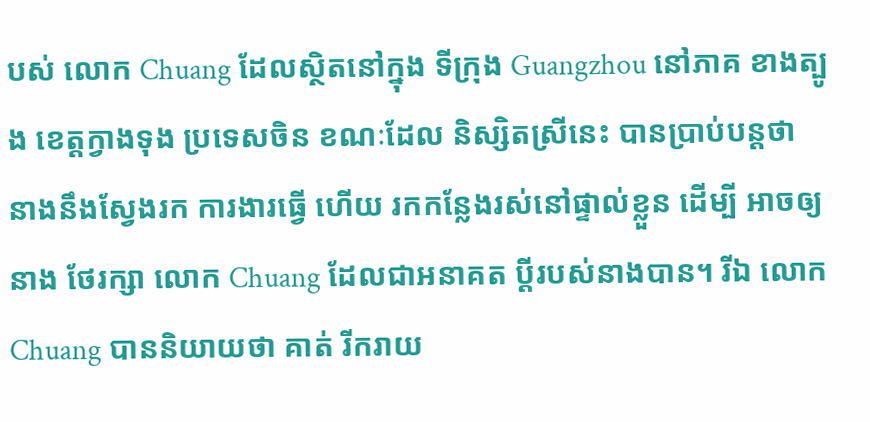បស់ លោក Chuang ដែលស្ថិតនៅក្នុង ទីក្រុង Guangzhou នៅភាគ ខាងត្បូង ខេត្តក្វាងទុង ប្រទេសចិន ខណៈដែល និស្សិតស្រីនេះ បានប្រាប់បន្តថា នាងនឹងស្វែងរក ការងារធ្វើ ហើយ រកកន្លែងរស់នៅផ្ទាល់ខ្លួន ដើម្បី អាចឲ្យនាង ថែរក្សា លោក Chuang ដែលជាអនាគត ប្តីរបស់នាងបាន។ រីឯ លោក Chuang បាននិយាយថា គាត់ រីករាយ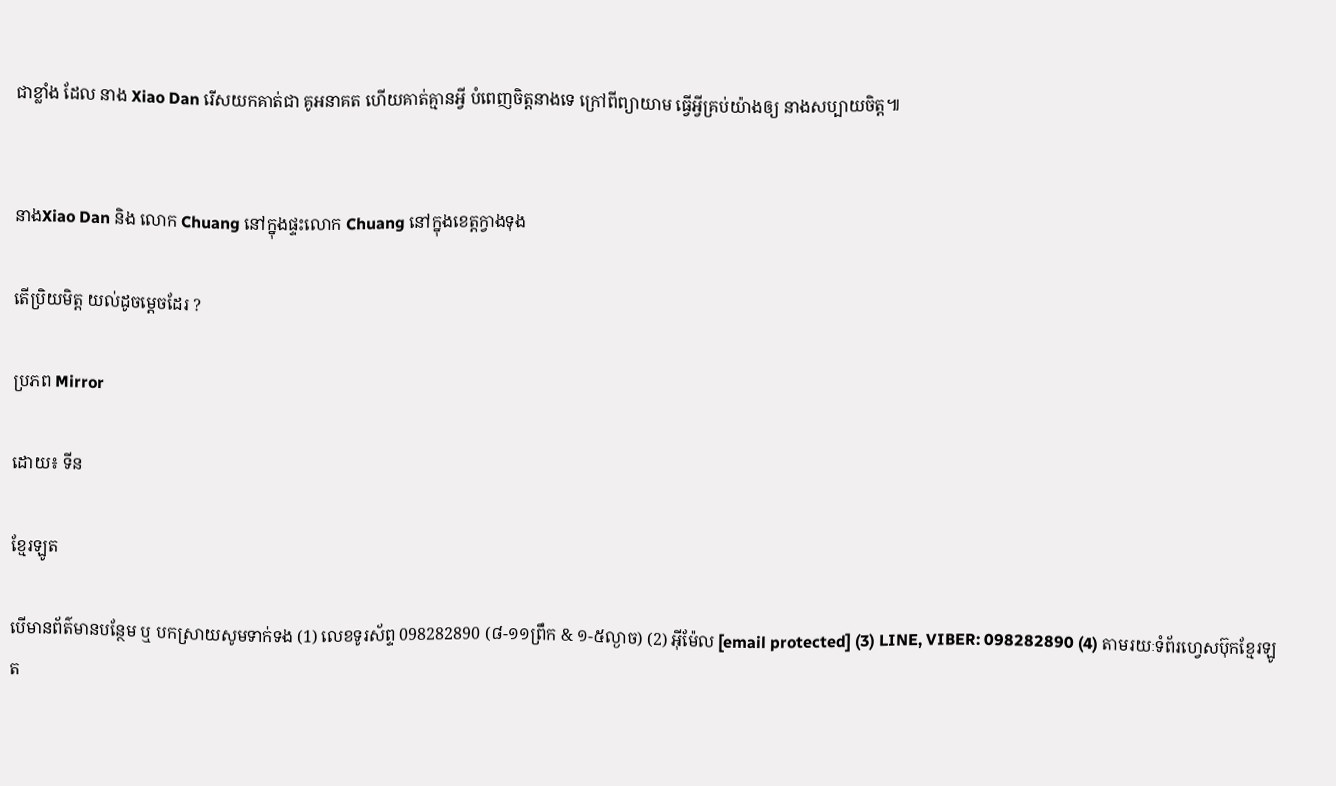ជាខ្លាំង ដែល នាង Xiao Dan រើសយកគាត់ជា គូអនាគត ហើយគាត់គ្មានអ្វី បំពេញចិត្តនាងទេ ក្រៅពីព្យាយាម ធ្វើអ្វីគ្រប់យ៉ាងឲ្យ នាងសប្បាយចិត្ត៕


នាងXiao Dan និង លោក Chuang នៅក្នុងផ្ទះលោក Chuang នៅក្នុងខេត្តក្វាងទុង

តើប្រិយមិត្ត យល់ដូចម្តេចដែរ ?

ប្រភព Mirror

ដោយ៖ ទីន

ខ្មែរឡូត

បើមានព័ត៌មានបន្ថែម ឬ បកស្រាយសូមទាក់ទង (1) លេខទូរស័ព្ទ 098282890 (៨-១១ព្រឹក & ១-៥ល្ងាច) (2) អ៊ីម៉ែល [email protected] (3) LINE, VIBER: 098282890 (4) តាមរយៈទំព័រហ្វេសប៊ុកខ្មែរឡូត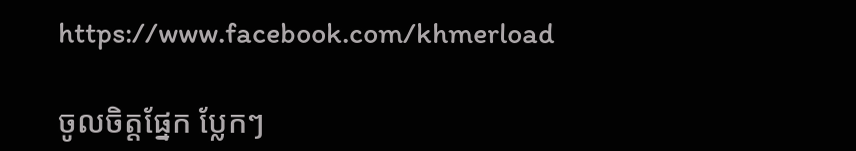https://www.facebook.com/khmerload

ចូលចិត្តផ្នែក ប្លែកៗ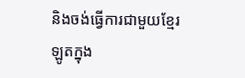និងចង់ធ្វើការជាមួយខ្មែរឡូតក្នុង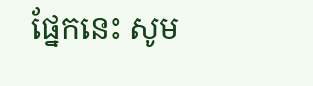ផ្នែកនេះ សូម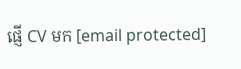ផ្ញើ CV មក [email protected]